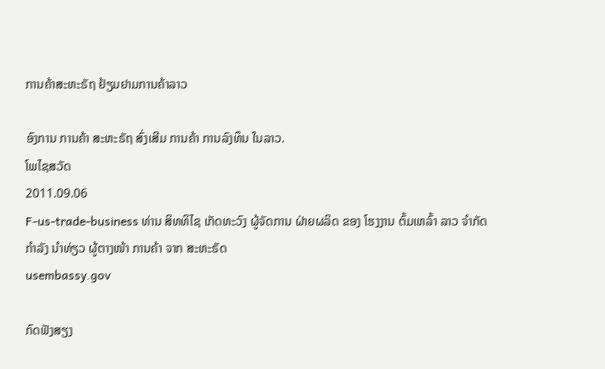ການຄ້າສະຫະຣັຖ ຢ້ຽມຢາມການຄ້າລາວ

ອົງການ ການຄ້າ ສະຫະຣັຖ ສົ່ງເສີມ ການຄ້າ ການລົງທຶນ ໃນລາວ.
ໂພໄຊສວັດ
2011.09.06
F-us-trade-business ທ່ານ ສິທທິໄຊ ເກັດທະວົງ ຜູ້ຈັດການ ຝ່າຍຜລິດ ຂອງ ໂຮງງານ ຕົ້ມເຫລົ້າ ລາວ ຈໍາກັດ ກໍາລັງ ນໍາທ່ຽວ ຜູ້ຕາງໜ້າ ການຄ້າ ຈາກ ສະຫະຣັດ
usembassy.gov

ກົດຟັງສຽງ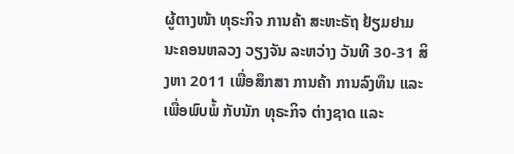ຜູ້ຕາງໜ້າ ທຸຣະກິຈ ການຄ້າ ສະຫະຣັຖ ຢ້ຽມຢາມ ນະຄອນຫລວງ ວຽງຈັນ ລະຫວ່າງ ວັນທີ 30-31 ສິງຫາ 2011 ເພື່ອສຶກສາ ການຄ້າ ການລົງທຶນ ແລະ ເພື່ອພົບພໍ້ ກັບນັກ ທຸຣະກິຈ ຕ່າງຊາດ ແລະ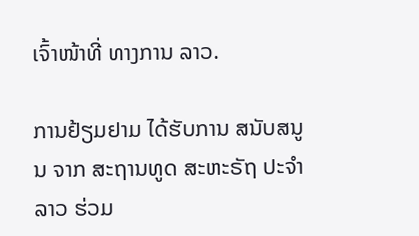ເຈົ້າໜ້າທີ່ ທາງການ ລາວ.

ການຢ້ຽມຢາມ ໄດ້ຮັບການ ສນັບສນູນ ຈາກ ສະຖານທູດ ສະຫະຣັຖ ປະຈໍາລາວ ຮ່ວມ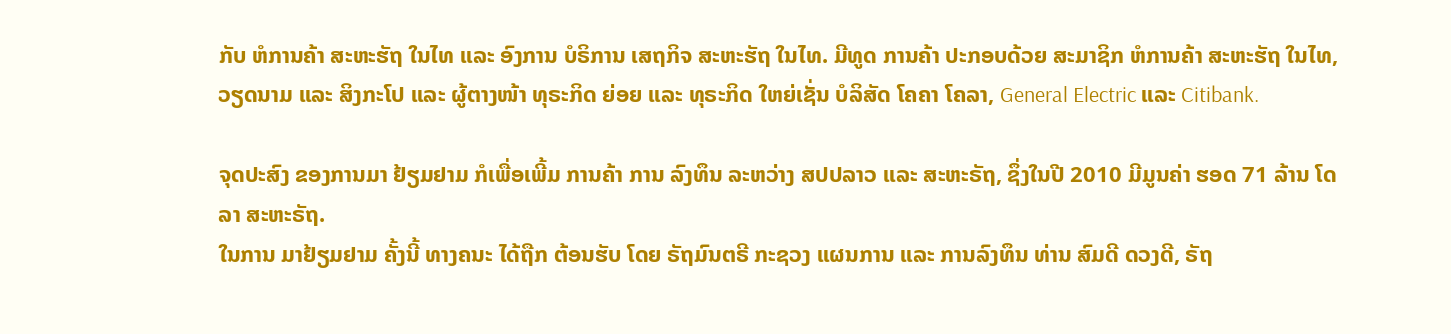ກັບ ຫໍການຄ້າ ສະຫະຮັຖ ໃນໄທ ແລະ ອົງການ ບໍຣິການ ເສຖກິຈ ສະຫະຮັຖ ໃນໄທ. ມີທູດ ການຄ້າ ປະກອບດ້ວຍ ສະມາຊິກ ຫໍການຄ້າ ສະຫະຮັຖ ໃນໄທ, ວຽດນາມ ແລະ ສິງກະໂປ ແລະ ຜູ້ຕາງໜ້າ ທຸຣະກິດ ຍ່ອຍ ແລະ ທຸຣະກິດ ໃຫຍ່ເຊັ່ນ ບໍລິສັດ ໂຄຄາ ໂຄລາ, General Electric ແລະ Citibank.

ຈຸດປະສົງ ຂອງການມາ ຢ້ຽມຢາມ ກໍເພື່ອເພີ້ມ ການຄ້າ ການ ລົງທຶນ ລະຫວ່າງ ສປປລາວ ແລະ ສະຫະຣັຖ, ຊຶ່ງໃນປີ 2010 ມີມູນຄ່າ ຮອດ 71 ລ້ານ ໂດລາ ສະຫະຣັຖ.
ໃນການ ມາຢ້ຽມຢາມ ຄັ້ງນີ້ ທາງຄນະ ໄດ້ຖືກ ຕ້ອນຮັບ ໂດຍ ຣັຖມົນຕຣີ ກະຊວງ ແຜນການ ແລະ ການລົງທຶນ ທ່ານ ສົມດີ ດວງດີ, ຣັຖ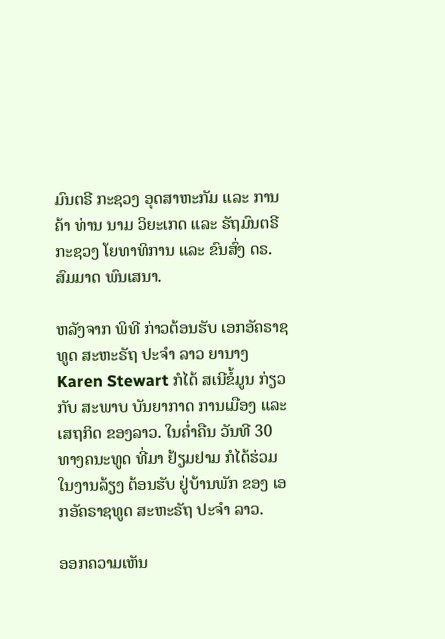ມົນຕຣີ ກະຊວງ ອຸດສາຫະກັມ ແລະ ການຄ້າ ທ່ານ ນາມ ວິຍະເກດ ແລະ ຣັຖມົນຕຣີ ກະຊວງ ໂຍທາທິການ ແລະ ຂົນສົ່ງ ດຣ. ສົມມາດ ພົນເສນາ.

ຫລັງຈາກ ພິທີ ກ່າວຕ້ອນຮັບ ເອກອັຄຣາຊທູດ ສະຫະຣັຖ ປະຈໍາ ລາວ ຍານາງ Karen Stewart ກໍໄດ້ ສເນີຂໍ້ມູນ ກ່ຽວກັບ ສະພາບ ບັນຍາກາດ ການເມືອງ ແລະ ເສຖກິດ ຂອງລາວ. ໃນຄໍ່າຄືນ ວັນທີ 30 ທາງຄນະທູດ ທີ່ມາ ຢ້ຽມຢາມ ກໍໄດ້ຮ່ວມ ໃນງານລ້ຽງ ຕ້ອນຮັບ ຢູ່ບ້ານພັກ ຂອງ ເອກອັຄຣາຊທູດ ສະຫະຣັຖ ປະຈໍາ ລາວ.

ອອກຄວາມເຫັນ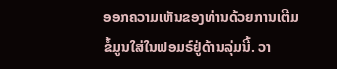ອອກຄວາມເຫັນຂອງທ່ານດ້ວຍການເຕີມຂໍ້ມູນໃສ່ໃນຟອມຣ໌ຢູ່ດ້ານລຸ່ມນີ້. ວາ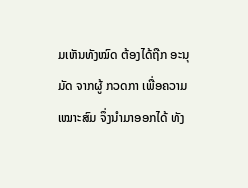ມເຫັນທັງໝົດ ຕ້ອງໄດ້ຖືກ ອະນຸມັດ ຈາກຜູ້ ກວດກາ ເພື່ອຄວາມເໝາະສົມ ຈຶ່ງນໍາມາອອກໄດ້ ທັງ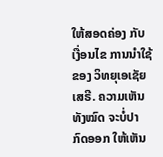ໃຫ້ສອດຄ່ອງ ກັບ ເງື່ອນໄຂ ການນຳໃຊ້ ຂອງ ວິທຍຸເອເຊັຍເສຣີ. ຄວາມເຫັນທັງໝົດ ຈະບໍ່ປາກົດອອກ ໃຫ້ເຫັນ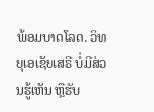ພ້ອມບາດໂລດ. ວິທຍຸເອເຊັຍເສຣີ ບໍ່ມີສ່ວນຮູ້ເຫັນ ຫຼືຮັບ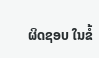ຜິດຊອບ ໃນຂໍ້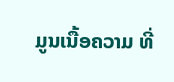ມູນເນື້ອຄວາມ ທີ່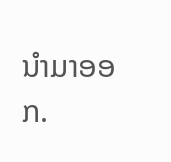ນໍາມາອອກ.